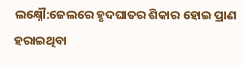ଲକ୍ଷ୍ନୌ:ଜେଲରେ ହୃଦଘାତର ଶିକାର ହୋଇ ପ୍ରାଣ ହରାଇଥିବା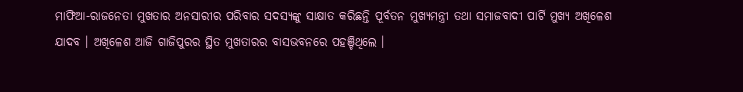ମାଫିଆ-ରାଜନେତା ମୁଖତାର ଅନସାରୀର ପରିବାର ସଦସ୍ୟଙ୍କୁ ସାକ୍ଷାତ କରିଛନ୍ତି ପୂର୍ବତନ ମୁଖ୍ୟମନ୍ତ୍ରୀ ତଥା ସମାଜବାଦୀ ପାର୍ଟି ମୁଖ୍ୟ ଅଖିଳେଶ ଯାଦବ । ଅଖିଳେଶ ଆଜି ଗାଜିପୁରର ସ୍ଥିତ ମୁଖତାରର ବାସଭବନରେ ପହଞ୍ଚିଥିଲେ ।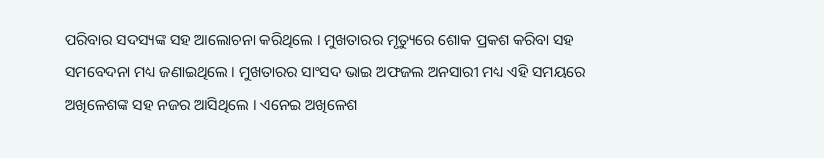ପରିବାର ସଦସ୍ୟଙ୍କ ସହ ଆଲୋଚନା କରିଥିଲେ । ମୁଖତାରର ମୃତ୍ୟୁରେ ଶୋକ ପ୍ରକଶ କରିବା ସହ ସମବେଦନା ମଧ୍ୟ ଜଣାଇଥିଲେ । ମୁଖତାରର ସାଂସଦ ଭାଇ ଅଫଜଲ ଅନସାରୀ ମଧ୍ୟ ଏହି ସମୟରେ ଅଖିଳେଶଙ୍କ ସହ ନଜର ଆସିଥିଲେ । ଏନେଇ ଅଖିଳେଶ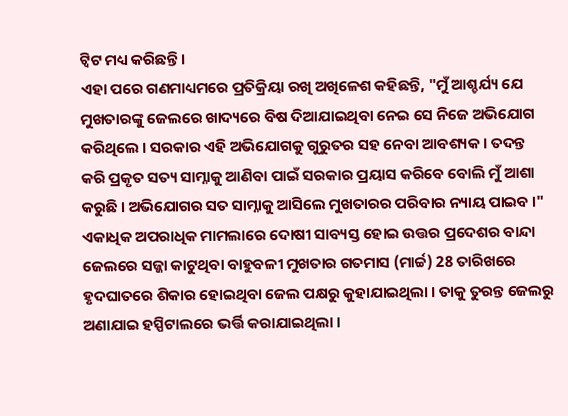ଟ୍ବିଟ ମଧ୍ୟ କରିଛନ୍ତି ।
ଏହା ପରେ ଗଣମାଧ୍ୟମରେ ପ୍ରତିକ୍ରିୟା ରଖି ଅଖିଳେଶ କହିଛନ୍ତି, "ମୁଁ ଆଶ୍ଚର୍ଯ୍ୟ ଯେ ମୁଖତାରଙ୍କୁ ଜେଲରେ ଖାଦ୍ୟରେ ବିଷ ଦିଆଯାଇଥିବା ନେଇ ସେ ନିଜେ ଅଭିଯୋଗ କରିଥିଲେ । ସରକାର ଏହି ଅଭିଯୋଗକୁ ଗୁରୁତର ସହ ନେବା ଆବଶ୍ୟକ । ତଦନ୍ତ କରି ପ୍ରକୃତ ସତ୍ୟ ସାମ୍ନାକୁ ଆଣିବା ପାଇଁ ସରକାର ପ୍ରୟାସ କରିବେ ବୋଲି ମୁଁ ଆଶା କରୁଛି । ଅଭିଯୋଗର ସତ ସାମ୍ନାକୁ ଆସିଲେ ମୁଖତାରର ପରିବାର ନ୍ୟାୟ ପାଇବ ।"
ଏକାଧିକ ଅପରାଧିକ ମାମଲାରେ ଦୋଷୀ ସାବ୍ୟସ୍ତ ହୋଇ ଉତ୍ତର ପ୍ରଦେଶର ବାନ୍ଦା ଜେଲରେ ସଜ୍ଜା କାଟୁଥିବା ବାହୁବଳୀ ମୁଖତାର ଗତମାସ (ମାର୍ଚ୍ଚ) 28 ତାରିଖରେ ହୃଦଘାତରେ ଶିକାର ହୋଇଥିବା ଜେଲ ପକ୍ଷରୁ କୁହାଯାଇଥିଲା । ତାକୁ ତୁରନ୍ତ ଜେଲରୁ ଅଣାଯାଇ ହସ୍ପିଟାଲରେ ଭର୍ତ୍ତି କରାଯାଇଥିଲା ।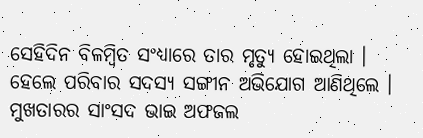ସେହିଦିନ ବିଳମ୍ବିତ ସଂଧ୍ୟାରେ ତାର ମୃତ୍ୟୁ ହୋଇଥିଲା । ହେଲେ ପରିବାର ସଦସ୍ୟ ସଙ୍ଗୀନ ଅଭିଯୋଗ ଆଣିଥିଲେ । ମୁଖତାରର ସାଂସଦ ଭାଇ ଅଫଜଲ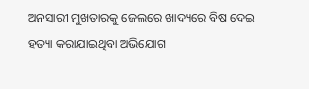ଅନସାରୀ ମୁଖତାରକୁ ଜେଲରେ ଖାଦ୍ୟରେ ବିଷ ଦେଇ ହତ୍ୟା କରାଯାଇଥିବା ଅଭିଯୋଗ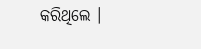କରିଥିଲେ ।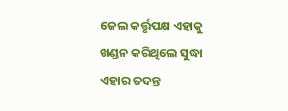ଜେଲ କର୍ତ୍ତୃପକ୍ଷ ଏହାକୁ ଖଣ୍ଡନ କରିଥିଲେ ସୁଦ୍ଧା ଏହାର ତଦନ୍ତ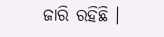ଜାରି ରହିଛି ।